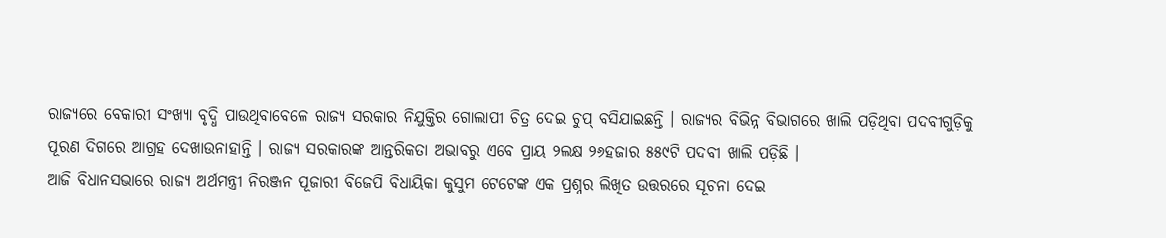ରାଜ୍ୟରେ ବେକାରୀ ସଂଖ୍ୟା ବୃଦ୍ଧି ପାଉଥିବାବେଳେ ରାଜ୍ୟ ସରକାର ନିଯୁକ୍ତିର ଗୋଲାପୀ ଚିତ୍ର ଦେଇ ଚୁପ୍ ବସିଯାଇଛନ୍ତି । ରାଜ୍ୟର ବିଭିନ୍ନ ବିଭାଗରେ ଖାଲି ପଡ଼ିଥିବା ପଦବୀଗୁଡ଼ିକୁ ପୂରଣ ଦିଗରେ ଆଗ୍ରହ ଦେଖାଉନାହାନ୍ତି । ରାଜ୍ୟ ସରକାରଙ୍କ ଆନ୍ତରିକତା ଅଭାବରୁ ଏବେ ପ୍ରାୟ ୨ଲକ୍ଷ ୨୬ହଜାର ୫୫୯ଟି ପଦବୀ ଖାଲି ପଡ଼ିଛି ।
ଆଜି ବିଧାନସଭାରେ ରାଜ୍ୟ ଅର୍ଥମନ୍ତ୍ରୀ ନିରଞ୍ଜନ ପୂଜାରୀ ବିଜେପି ବିଧାୟିକା କୁସୁମ ଟେଟେଙ୍କ ଏକ ପ୍ରଶ୍ନର ଲିଖିତ ଉତ୍ତରରେ ସୂଚନା ଦେଇ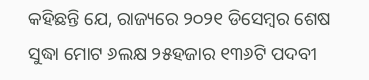କହିଛନ୍ତି ଯେ, ରାଜ୍ୟରେ ୨୦୨୧ ଡିସେମ୍ବର ଶେଷ ସୁଦ୍ଧା ମୋଟ ୬ଲକ୍ଷ ୨୫ହଜାର ୧୩୬ଟି ପଦବୀ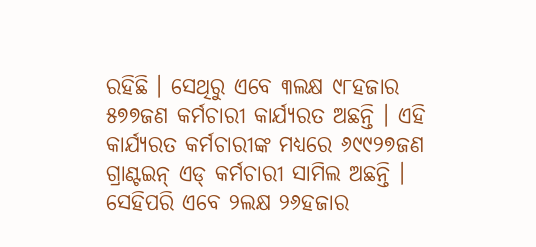ରହିଛି । ସେଥିରୁ ଏବେ ୩ଲକ୍ଷ ୯୮ହଜାର ୫୭୭ଜଣ କର୍ମଚାରୀ କାର୍ଯ୍ୟରତ ଅଛନ୍ତି । ଏହି କାର୍ଯ୍ୟରତ କର୍ମଚାରୀଙ୍କ ମଧ୍ୟରେ ୬୯୯୨୭ଜଣ ଗ୍ରାଣ୍ଟଇନ୍ ଏଡ୍ କର୍ମଚାରୀ ସାମିଲ ଅଛନ୍ତି । ସେହିପରି ଏବେ ୨ଲକ୍ଷ ୨୬ହଜାର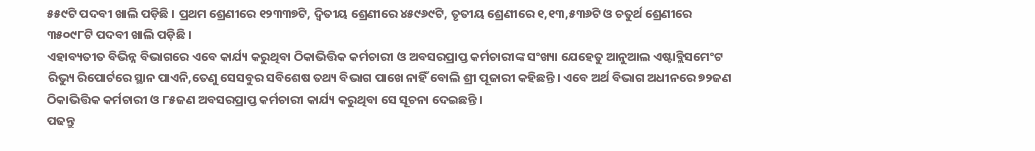୫୫୯ଟି ପଦବୀ ଖାଲି ପଡ଼ିଛି । ପ୍ରଥମ ଶ୍ରେଣୀରେ ୧୨୩୩୭ଟି, ଦ୍ୱିତୀୟ ଶ୍ରେଣୀରେ ୪୫୯୬୯ଟି, ତୃତୀୟ ଶ୍ରେଣୀରେ ୧,୧୩,୫୩୬ଟି ଓ ଚତୁର୍ଥ ଶ୍ରେଣୀରେ ୩୫୦୯୮ଟି ପଦବୀ ଖାଲି ପଡ଼ିଛି ।
ଏହାବ୍ୟତୀତ ବିଭିନ୍ନ ବିଭାଗରେ ଏବେ କାର୍ଯ୍ୟ କରୁଥିବା ଠିକାଭିତ୍ତିକ କର୍ମଚାରୀ ଓ ଅବସରପ୍ରାପ୍ତ କର୍ମଚାରୀଙ୍କ ସଂଖ୍ୟା ଯେହେତୁ ଆନୁଆଲ ଏଷ୍ଟାବ୍ଲିସମେଂଟ ରିଭ୍ୟୁ ରିପୋର୍ଟରେ ସ୍ଥାନ ପାଏନି,ତେଣୁ ସେସବୁର ସବିଶେଷ ତଥ୍ୟ ବିଭାଗ ପାଖେ ନାହିଁ ବୋଲି ଶ୍ରୀ ପୂଜାରୀ କହିଛନ୍ତି । ଏବେ ଅର୍ଥ ବିଭାଗ ଅଧୀନରେ ୭୨ଜଣ ଠିକାଭିତ୍ତିକ କର୍ମଚାରୀ ଓ ୮୫ଜଣ ଅବସରପ୍ରାପ୍ତ କର୍ମଚାରୀ କାର୍ଯ୍ୟ କରୁଥିବା ସେ ସୂଚନା ଦେଇଛନ୍ତି ।
ପଢନ୍ତୁ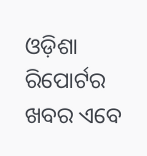ଓଡ଼ିଶା ରିପୋର୍ଟର ଖବର ଏବେ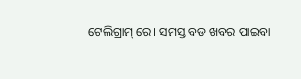ଟେଲିଗ୍ରାମ୍ ରେ। ସମସ୍ତ ବଡ ଖବର ପାଇବା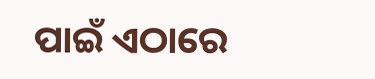ପାଇଁ ଏଠାରେ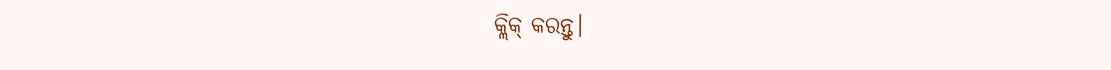କ୍ଲିକ୍ କରନ୍ତୁ।